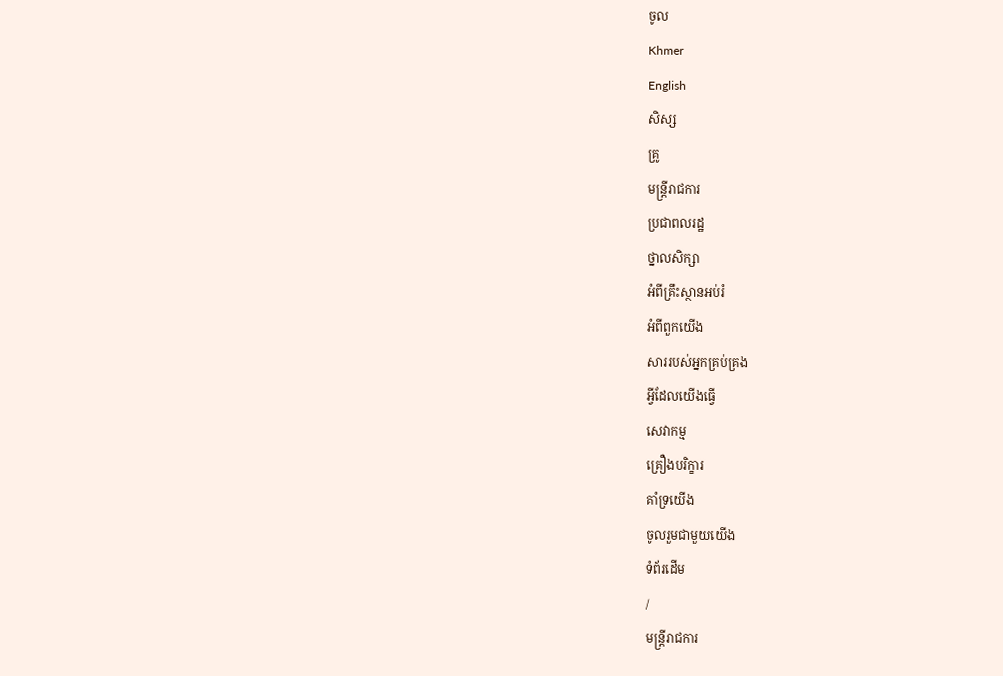ចូល
Khmer
English
សិស្ស
គ្រូ
មន្ត្រីរាជការ
ប្រជាពលរដ្ឋ
ថ្នាលសិក្សា
អំពីគ្រឹះស្ថានអប់រំ
អំពីពួកយើង
សាររបស់អ្នកគ្រប់គ្រង
អ្វីដែលយើងធ្វើ
សេវាកម្ម
គ្រឿងបរិក្ខារ
គាំទ្រយើង
ចូលរួមជាមួយយើង
ទំព័រដើម
/
មន្ត្រីរាជការ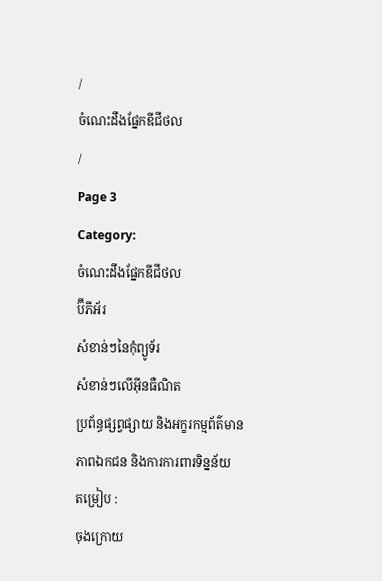/
ចំណេះដឹងផ្នែកឌីជីថល
/
Page 3
Category:
ចំណេះដឹងផ្នែកឌីជីថល
ប៊ីភីអ័រ
សំខាន់ៗនៃកុំព្យូទ័រ
សំខាន់ៗលើអ៊ីនធឺណិត
ប្រព័ន្ធផ្សព្វផ្សាយ និងអក្ខរកម្មព័ត៌មាន
ភាពឯកជន និងការការពារទិន្នន័យ
តម្រៀប :
ចុងក្រោយ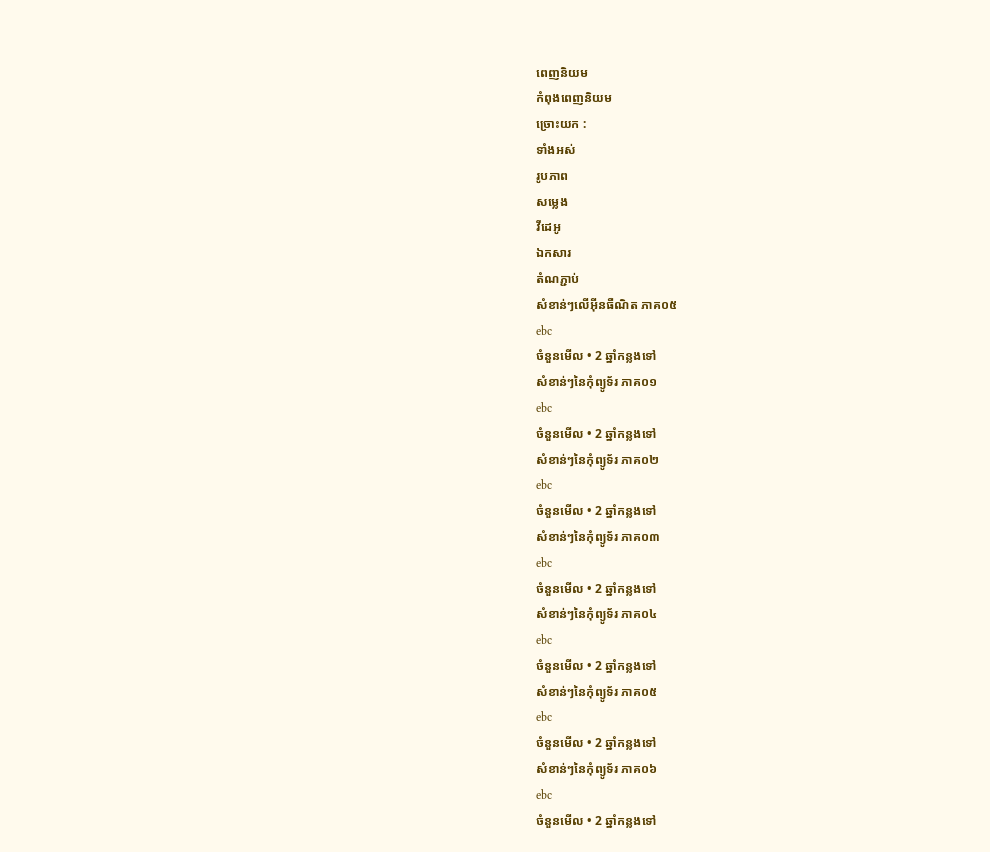ពេញនិយម
កំពុងពេញនិយម
ច្រោះយក :
ទាំងអស់
រូបភាព
សម្លេង
វីដេអូ
ឯកសារ
តំណភ្ជាប់
សំខាន់ៗលើអ៊ីនធឺណិត ភាគ០៥
ebc
ចំនួនមើល • 2 ឆ្នាំកន្លងទៅ
សំខាន់ៗនៃកុំព្យូទ័រ ភាគ០១
ebc
ចំនួនមើល • 2 ឆ្នាំកន្លងទៅ
សំខាន់ៗនៃកុំព្យូទ័រ ភាគ០២
ebc
ចំនួនមើល • 2 ឆ្នាំកន្លងទៅ
សំខាន់ៗនៃកុំព្យូទ័រ ភាគ០៣
ebc
ចំនួនមើល • 2 ឆ្នាំកន្លងទៅ
សំខាន់ៗនៃកុំព្យូទ័រ ភាគ០៤
ebc
ចំនួនមើល • 2 ឆ្នាំកន្លងទៅ
សំខាន់ៗនៃកុំព្យូទ័រ ភាគ០៥
ebc
ចំនួនមើល • 2 ឆ្នាំកន្លងទៅ
សំខាន់ៗនៃកុំព្យូទ័រ ភាគ០៦
ebc
ចំនួនមើល • 2 ឆ្នាំកន្លងទៅ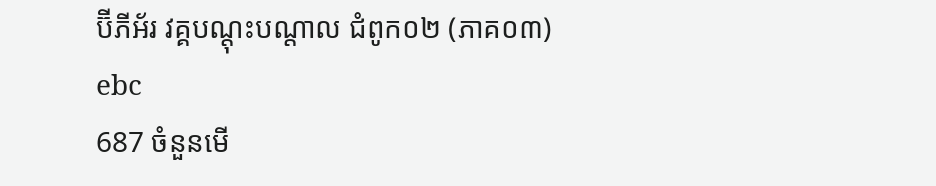ប៊ីភីអ័រ វគ្គបណ្តុះបណ្តាល ជំពូក០២ (ភាគ០៣)
ebc
687 ចំនួនមើ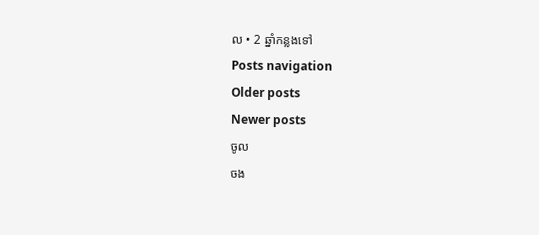ល • 2 ឆ្នាំកន្លងទៅ
Posts navigation
Older posts
Newer posts
ចូល
ចង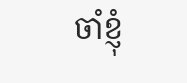ចាំខ្ញុំ